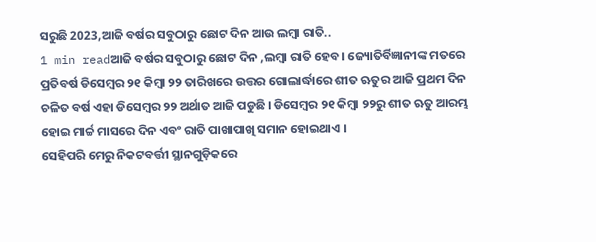ସରୁଛି 2023,ଆଜି ବର୍ଷର ସବୁଠାରୁ ଛୋଟ ଦିନ ଆଉ ଲମ୍ବା ରାତି..
1 min readଆଜି ବର୍ଷର ସବୁଠାରୁ ଛୋଟ ଦିନ ,ଲମ୍ବା ରାତି ହେବ। ଜ୍ୟୋତିର୍ବିଜ୍ଞାନୀଙ୍କ ମତରେ ପ୍ରତିବର୍ଷ ଡିସେମ୍ବର ୨୧ କିମ୍ବା ୨୨ ତାରିଖରେ ଉତ୍ତର ଗୋଲାର୍ଦ୍ଧାରେ ଶୀତ ଋତୁର ଆଜି ପ୍ରଥମ ଦିନ ଚଳିତ ବର୍ଷ ଏହା ଡିସେମ୍ବର ୨୨ ଅର୍ଥାତ ଆଜି ପଡୁଛି । ଡିସେମ୍ବର ୨୧ କିମ୍ବା ୨୨ରୁ ଶୀତ ଋତୁ ଆରମ୍ଭ ହୋଇ ମାର୍ଚ୍ଚ ମାସରେ ଦିନ ଏବଂ ରାତି ପାଖାପାଖି ସମାନ ହୋଇଥାଏ ।
ସେହିପରି ମେରୁ ନିକଟବର୍ତ୍ତୀ ସ୍ଥାନଗୁଡ଼ିକରେ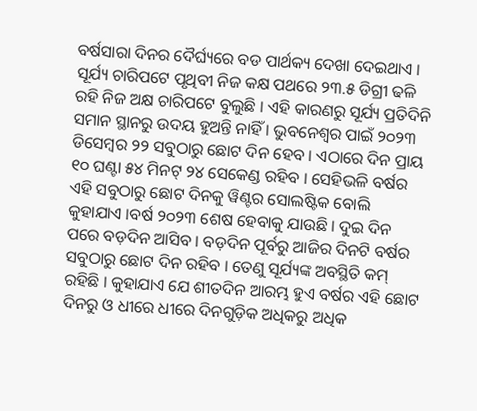ବର୍ଷସାରା ଦିନର ଦୈର୍ଘ୍ୟରେ ବଡ ପାର୍ଥକ୍ୟ ଦେଖା ଦେଇଥାଏ । ସୂର୍ଯ୍ୟ ଚାରିପଟେ ପୃଥିବୀ ନିଜ କକ୍ଷ ପଥରେ ୨୩.୫ ଡିଗ୍ରୀ ଢଳି ରହି ନିଜ ଅକ୍ଷ ଚାରିପଟେ ବୁଲୁଛି । ଏହି କାରଣରୁ ସୂର୍ଯ୍ୟ ପ୍ରତିଦିନି ସମାନ ସ୍ଥାନରୁ ଉଦୟ ହୁଅନ୍ତି ନାହିଁ । ଭୁବନେଶ୍ୱର ପାଇଁ ୨୦୨୩ ଡିସେମ୍ବର ୨୨ ସବୁଠାରୁ ଛୋଟ ଦିନ ହେବ । ଏଠାରେ ଦିନ ପ୍ରାୟ ୧୦ ଘଣ୍ଟା ୫୪ ମିନଟ୍ ୨୪ ସେକେଣ୍ଡ ରହିବ । ସେହିଭଳି ବର୍ଷର ଏହି ସବୁଠାରୁ ଛୋଟ ଦିନକୁ ୱିଣ୍ଟର ସୋଲଷ୍ଟିକ ବୋଲି କୁହାଯାଏ ।ବର୍ଷ ୨୦୨୩ ଶେଷ ହେବାକୁ ଯାଉଛି । ଦୁଇ ଦିନ ପରେ ବଡ଼ଦିନ ଆସିବ । ବଡ଼ଦିନ ପୂର୍ବରୁ ଆଜିର ଦିନଟି ବର୍ଷର ସବୁଠାରୁ ଛୋଟ ଦିନ ରହିବ । ତେଣୁ ସୂର୍ଯ୍ୟଙ୍କ ଅବସ୍ଥିତି କମ୍ ରହିଛି । କୁହାଯାଏ ଯେ ଶୀତଦିନ ଆରମ୍ଭ ହୁଏ ବର୍ଷର ଏହି ଛୋଟ ଦିନରୁ ଓ ଧୀରେ ଧୀରେ ଦିନଗୁଡ଼ିକ ଅଧିକରୁ ଅଧିକ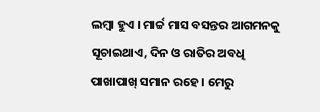ଲମ୍ଵା ହୁଏ । ମାର୍ଚ୍ଚ ମାସ ବସନ୍ତର ଆଗମନକୁ ସୂଚାଇଥାଏ, ଦିନ ଓ ରାତିର ଅବଧି ପାଖାପାଖ୍ ସମାନ ରହେ । ମେରୁ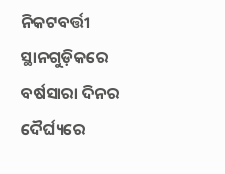ନିକଟବର୍ତ୍ତୀ ସ୍ଥାନଗୁଡ଼ିକରେ ବର୍ଷସାରା ଦିନର ଦୈର୍ଘ୍ୟରେ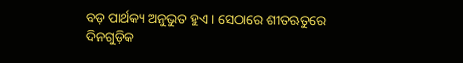ବଡ଼ ପାର୍ଥକ୍ୟ ଅନୁଭୁତ ହୁଏ । ସେଠାରେ ଶୀତଋତୁରେ ଦିନଗୁଡ଼ିକ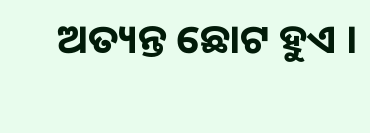ଅତ୍ୟନ୍ତ ଛୋଟ ହୁଏ ।